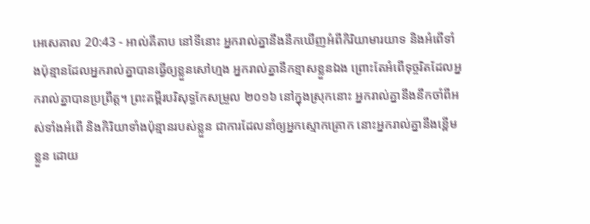អេសេគាល 20:43 - អាល់គីតាប នៅទីនោះ អ្នករាល់គ្នានឹងនឹកឃើញអំពីកិរិយាមារយាទ និងអំពើទាំងប៉ុន្មានដែលអ្នករាល់គ្នាបានធ្វើឲ្យខ្លួនសៅហ្មង អ្នករាល់គ្នានឹកខ្មាសខ្លួនឯង ព្រោះតែអំពើទុច្ចរិតដែលអ្នករាល់គ្នាបានប្រព្រឹត្ត។ ព្រះគម្ពីរបរិសុទ្ធកែសម្រួល ២០១៦ នៅក្នុងស្រុកនោះ អ្នករាល់គ្នានឹងនឹកចាំពីអស់ទាំងអំពើ និងកិរិយាទាំងប៉ុន្មានរបស់ខ្លួន ជាការដែលនាំឲ្យអ្នកស្មោកគ្រោក នោះអ្នករាល់គ្នានឹងខ្ពើមខ្លួន ដោយ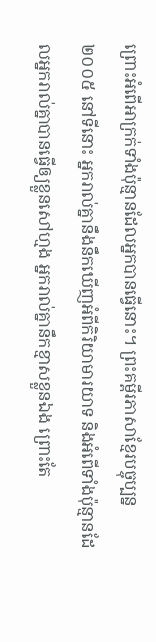ព្រោះអំពើអាក្រក់ទាំងប៉ុន្មានដែលអ្នកបានធ្វើនោះ។ ព្រះគម្ពីរភាសាខ្មែរបច្ចុប្បន្ន ២០០៥ នៅទីនោះ អ្នករាល់គ្នានឹងនឹកឃើញអំពីកិរិយាមារយាទ និងអំពើទាំងប៉ុន្មានដែលអ្នករាល់គ្នាបានធ្វើឲ្យខ្លួនសៅហ្មង អ្នករាល់គ្នានឹកខ្មាសខ្លួនឯង ព្រោះតែ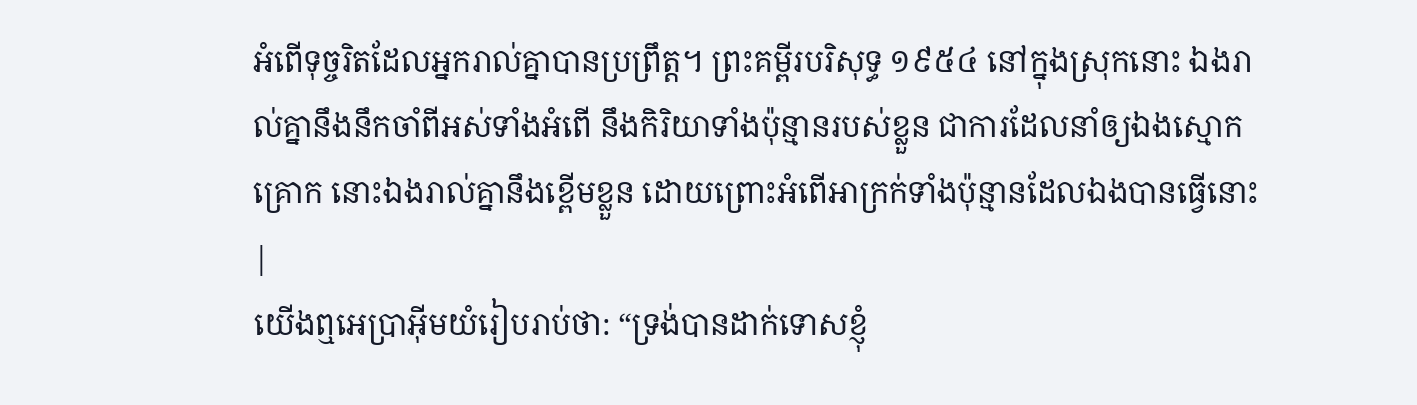អំពើទុច្ចរិតដែលអ្នករាល់គ្នាបានប្រព្រឹត្ត។ ព្រះគម្ពីរបរិសុទ្ធ ១៩៥៤ នៅក្នុងស្រុកនោះ ឯងរាល់គ្នានឹងនឹកចាំពីអស់ទាំងអំពើ នឹងកិរិយាទាំងប៉ុន្មានរបស់ខ្លួន ជាការដែលនាំឲ្យឯងស្មោកគ្រោក នោះឯងរាល់គ្នានឹងខ្ពើមខ្លួន ដោយព្រោះអំពើអាក្រក់ទាំងប៉ុន្មានដែលឯងបានធ្វើនោះ |
យើងឮអេប្រាអ៊ីមយំរៀបរាប់ថា: “ទ្រង់បានដាក់ទោសខ្ញុំ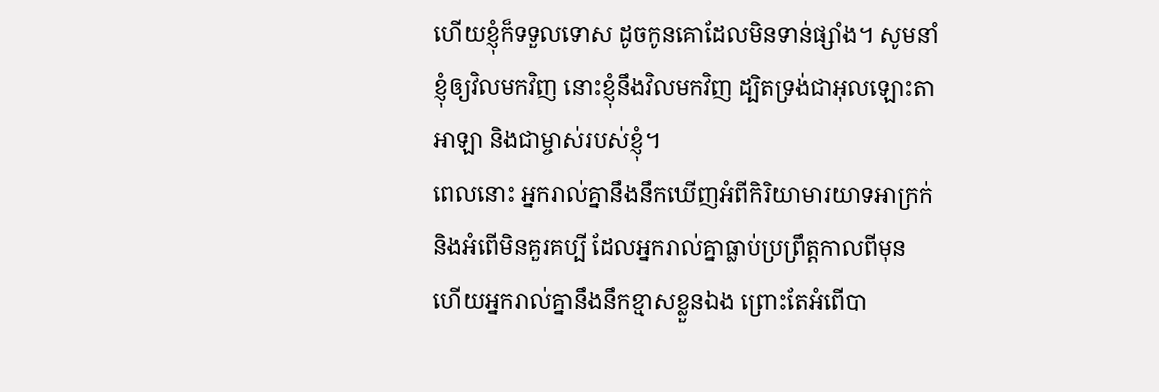ហើយខ្ញុំក៏ទទួលទោស ដូចកូនគោដែលមិនទាន់ផ្សាំង។ សូមនាំខ្ញុំឲ្យវិលមកវិញ នោះខ្ញុំនឹងវិលមកវិញ ដ្បិតទ្រង់ជាអុលឡោះតាអាឡា និងជាម្ចាស់របស់ខ្ញុំ។
ពេលនោះ អ្នករាល់គ្នានឹងនឹកឃើញអំពីកិរិយាមារយាទអាក្រក់ និងអំពើមិនគួរគប្បី ដែលអ្នករាល់គ្នាធ្លាប់ប្រព្រឹត្តកាលពីមុន ហើយអ្នករាល់គ្នានឹងនឹកខ្មាសខ្លួនឯង ព្រោះតែអំពើបា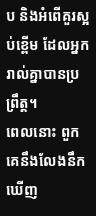ប និងអំពើគួរស្អប់ខ្ពើម ដែលអ្នករាល់គ្នាបានប្រព្រឹត្ត។
ពេលនោះ ពួកគេនឹងលែងនឹកឃើញ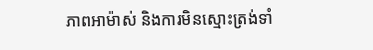ភាពអាម៉ាស់ និងការមិនស្មោះត្រង់ទាំ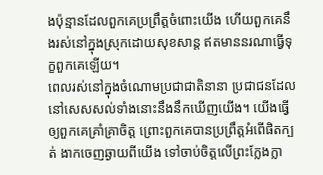ងប៉ុន្មានដែលពួកគេប្រព្រឹត្តចំពោះយើង ហើយពួកគេនឹងរស់នៅក្នុងស្រុកដោយសុខសាន្ត ឥតមាននរណាធ្វើទុក្ខពួកគេឡើយ។
ពេលរស់នៅក្នុងចំណោមប្រជាជាតិនានា ប្រជាជនដែលនៅសេសសល់ទាំងនោះនឹងនឹកឃើញយើង។ យើងធ្វើឲ្យពួកគេគ្រាំគ្រាចិត្ត ព្រោះពួកគេបានប្រព្រឹត្តអំពើផិតក្បត់ ងាកចេញឆ្ងាយពីយើង ទៅចាប់ចិត្តលើព្រះក្លែងក្លា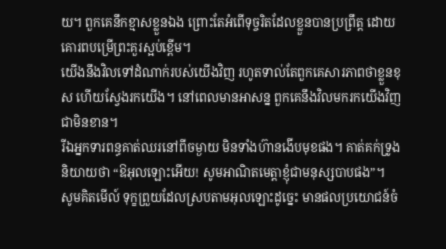យ។ ពួកគេនឹកខ្មាសខ្លួនឯង ព្រោះតែអំពើទុច្ចរិតដែលខ្លួនបានប្រព្រឹត្ត ដោយគោរពបម្រើព្រះគួរស្អប់ខ្ពើម។
យើងនឹងវិលទៅដំណាក់របស់យើងវិញ រហូតទាល់តែពួកគេសារភាពថាខ្លួនខុស ហើយស្វែងរកយើង។ នៅពេលមានអាសន្ន ពួកគេនឹងវិលមករកយើងវិញជាមិនខាន។
រីឯអ្នកទារពន្ធគាត់ឈរនៅពីចម្ងាយ មិនទាំងហ៊ានងើបមុខផង។ គាត់គក់ទ្រូងនិយាយថា “ឱអុលឡោះអើយ! សូមអាណិតមេត្ដាខ្ញុំជាមនុស្សបាបផង”។
សូមគិតមើល៍ ទុក្ខព្រួយដែលស្របតាមអុលឡោះដូច្នេះ មានផលប្រយោជន៍ចំ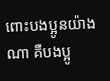ពោះបងប្អូនយ៉ាងណា គឺបងប្អូ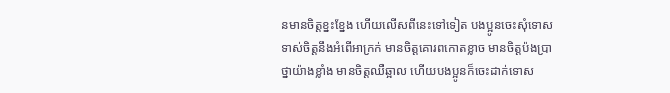នមានចិត្ដខ្នះខ្នែង ហើយលើសពីនេះទៅទៀត បងប្អូនចេះសុំទោសទាស់ចិត្ដនឹងអំពើអាក្រក់ មានចិត្ដគោរពកោតខ្លាច មានចិត្ដប៉ងប្រាថ្នាយ៉ាងខ្លាំង មានចិត្ដឈឺឆ្អាល ហើយបងប្អូនក៏ចេះដាក់ទោស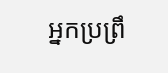អ្នកប្រព្រឹ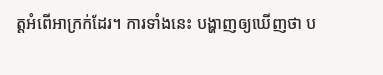ត្ដអំពើអាក្រក់ដែរ។ ការទាំងនេះ បង្ហាញឲ្យឃើញថា ប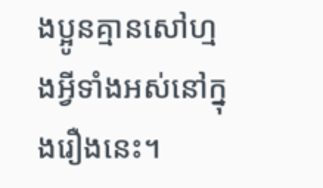ងប្អូនគ្មានសៅហ្មងអ្វីទាំងអស់នៅក្នុងរឿងនេះ។